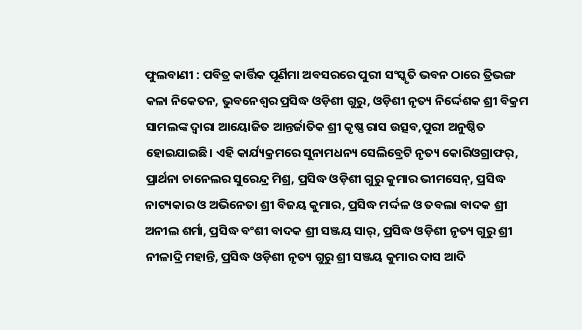ଫୁଲବାଣୀ : ପବିତ୍ର କାର୍ତ୍ତିକ ପୂର୍ଣିମା ଅବସରରେ ପୁରୀ ସଂସ୍କୃତି ଭବନ ଠାରେ ତ୍ରିଭଙ୍ଗ କଳା ନିକେତନ, ଭୁବନେଶ୍ଵର ପ୍ରସିଦ୍ଧ ଓଡ଼ିଶୀ ଗୁରୁ, ଓଡ଼ିଶୀ ନୃତ୍ୟ ନିର୍ଦ୍ଦେଶକ ଶ୍ରୀ ବିକ୍ରମ ସାମଲଙ୍କ ଦ୍ୱାରା ଆୟୋଜିତ ଆନ୍ତର୍ଜାତିକ ଶ୍ରୀ କୃଷ୍ଣ ରାସ ଉତ୍ସବ,ପୁରୀ ଅନୁଷ୍ଠିତ ହୋଇଯାଇଛି। ଏହି କାର୍ଯ୍ୟକ୍ରମରେ ସୁନାମଧନ୍ୟ ସେଲିବ୍ରେଟି ନୃତ୍ୟ କୋରିଓଗ୍ରାଫର୍, ପ୍ରାର୍ଥନା ଚାନେଲର ସୁରେନ୍ଦ୍ର ମିଶ୍ର, ପ୍ରସିଦ୍ଧ ଓଡ଼ିଶୀ ଗୁରୁ କୁମାର ଭୀମସେନ୍, ପ୍ରସିଦ୍ଧ ନାଟ୍ୟକାର ଓ ଅଭିନେତା ଶ୍ରୀ ବିଜୟ କୁମାର, ପ୍ରସିଦ୍ଧ ମର୍ଦ୍ଦଳ ଓ ତବଲା ବାଦକ ଶ୍ରୀ ଅନୀଲ ଶର୍ମା, ପ୍ରସିଦ୍ଧ ବଂଶୀ ବାଦକ ଶ୍ରୀ ସଞ୍ଜୟ ସାର୍, ପ୍ରସିଦ୍ଧ ଓଡ଼ିଶୀ ନୃତ୍ୟ ଗୁରୁ ଶ୍ରୀ ନୀଳାଦ୍ରି ମହାନ୍ତି, ପ୍ରସିଦ୍ଧ ଓଡ଼ିଶୀ ନୃତ୍ୟ ଗୁରୁ ଶ୍ରୀ ସଞ୍ଜୟ କୁମାର ଦାସ ଆଦି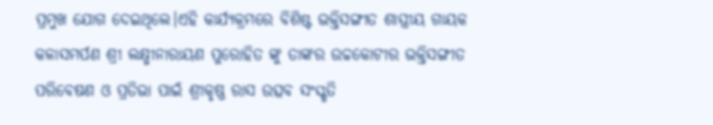ପ୍ରମୁଖ ଯୋଗ ଦେଇଥିଲେ।ଏହି କାର୍ଯ୍ୟକ୍ରମରେ ବିଶିଷ୍ଟ ଭକ୍ତିସଙ୍ଗୀତ ଶାସ୍ତ୍ରୀୟ ଗାୟକ କଳାସମର୍ପଣ ଶ୍ରୀ ଲକ୍ଷ୍ମୀନାରାୟଣ ପୁରୋହିତ ଙ୍କୁ ତାଙ୍କର ଉଚ୍ଚକୋଟୀର ଭକ୍ତିସଙ୍ଗୀତ ପରିବେଷଣ ଓ ପ୍ରତିଭା ପାଇଁ ଶ୍ରୀକୃଷ୍ଣ ରାସ ଉତ୍ସବ ସଂସ୍କୃତି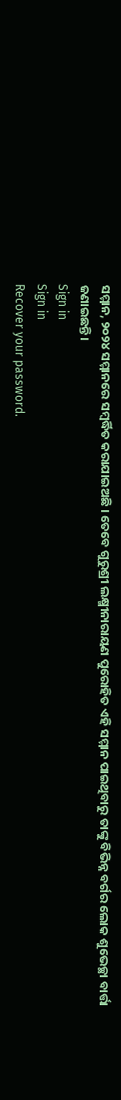ସମ୍ମାନ, ୨୦୨୪ ସମ୍ମାନରେ ସମ୍ବର୍ଦ୍ଧିତ କରାଯାଇଅଛି । ତେବେ ଗୁରୁଶ୍ରୀ ଲକ୍ଷ୍ମୀନାରାୟଣ ପୁରୋହିତ ଏହି ସମ୍ମାନ ପାଇଥିବାରୁ ତାଙ୍କୁ ବିଭିନ୍ନ ବର୍ଗର ଲୋକ ଶୁଭେଚ୍ଛା ବାର୍ତ୍ତା ଜଣାଇଛନ୍ତି।
Sign in
Sign in
Recover your password.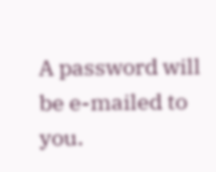A password will be e-mailed to you.